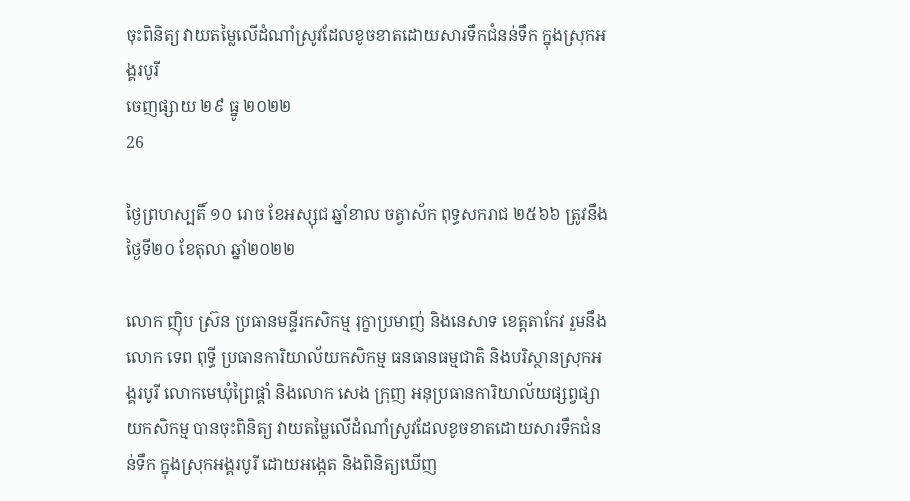ចុះពិនិត្យ វាយតម្លៃលើដំណាំស្រូវដែលខូចខាតដោយសារទឹកជំនន់ទឹក ក្នុងស្រុកអង្គរបូរី
ចេញផ្សាយ ២៩ ធ្នូ ២០២២
26

ថ្ងៃព្រហស្បតិ៍ ១០ រោច ខែអស្សុជ ឆ្នាំខាល ចត្វាស័ក ពុទ្ធសករាជ ២៥៦៦ ត្រូវនឹងថ្ងៃទី២០ ខែតុលា ឆ្នាំ២០២២

លោក ញ៉ិប ស្រ៊ន ប្រធានមន្ទីរកសិកម្ម រុក្ខាប្រមាញ់ និងនេសាទ ខេត្តតាកែវ រួមនឹងលោក ទេព ពុទ្ធី ប្រធានការិយាល័យកសិកម្ម ធនធានធម្មជាតិ និងបរិស្ថានស្រុកអង្គរបូរី លោកមេឃុំព្រៃផ្គាំ និងលោក សេង ក្រុញ អនុប្រធានការិយាល័យផ្សព្វផ្សាយកសិកម្ម បានចុះពិនិត្យ វាយតម្លៃលើដំណាំស្រូវដែលខូចខាតដោយសារទឹកជំនន់ទឹក ក្នុងស្រុកអង្គរបូរី ដោយអង្កេត និងពិនិត្យឃើញ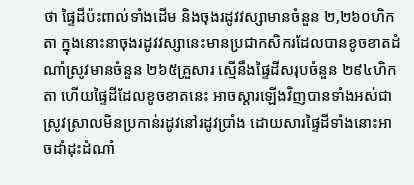ថា ផ្ទៃដីប៉ះពាល់ទាំងដើម និងចុងរដូវវស្សាមានចំនួន ២,២៦០ហិកតា ក្នុងនោះនាចុងរដូវវស្សានេះមានប្រជាកសិករដែលបានខូចខាតដំណាំស្រូវមានចំនួន ២៦៥គ្រួសារ ស្មើនឹងផ្ទៃដីសរុបចំនួន ២៩៤ហិកតា ហើយផ្ទៃដីដែលខូចខាតនេះ អាចស្តារឡើងវិញបានទាំងអស់ជាស្រូវស្រាលមិនប្រកាន់រដូវនៅរដូវប្រាំង ដោយសារផ្ទៃដីទាំងនោះអាចដាំដុះដំណាំ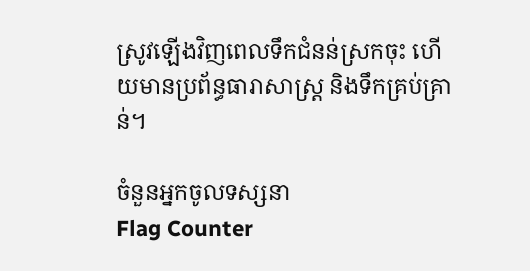ស្រូវឡើងវិញពេលទឹកជំនន់ស្រកចុះ ហើយមានប្រព័ន្ធធារាសាស្រ្ត និងទឹកគ្រប់គ្រាន់។

ចំនួនអ្នកចូលទស្សនា
Flag Counter